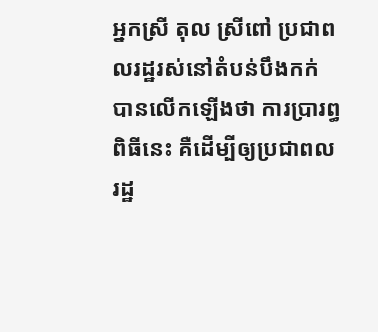អ្នកស្រី តុល ស្រីពៅ ប្រជាពលរដ្ឋរស់នៅតំបន់បឹងកក់ បានលើកឡើងថា ការប្រារព្ធពិធីនេះ គឺដើម្បីឲ្យប្រជាពលរដ្ឋ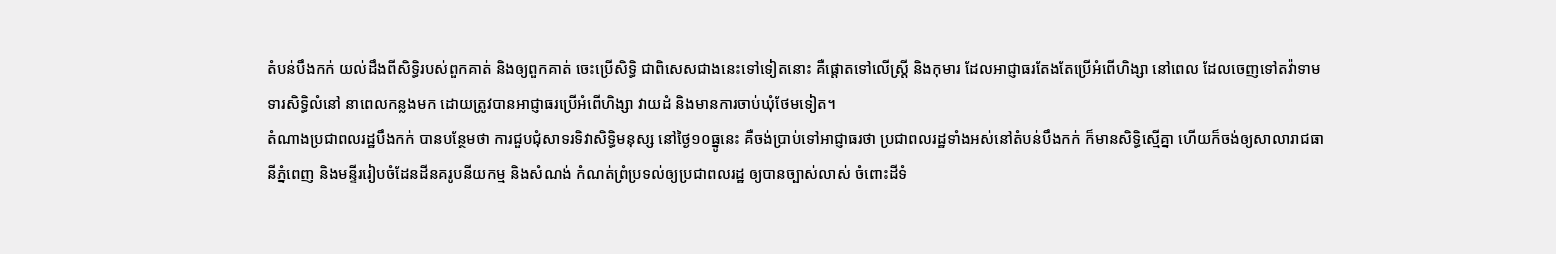តំបន់បឹងកក់ យល់ដឹងពីសិទ្ធិរបស់ពួកគាត់ និងឲ្យពួកគាត់ ចេះប្រើសិទ្ធិ ជាពិសេសជាងនេះទៅទៀតនោះ គឺផ្តោតទៅលើស្ត្រី និងកុមារ ដែលអាជ្ញាធរតែងតែប្រើអំពើហិង្សា នៅពេល ដែលចេញទៅតវ៉ាទាមទារសិទ្ធិលំនៅ នាពេលកន្លងមក ដោយត្រូវបានអាជ្ញាធរប្រើអំពើហិង្សា វាយដំ និងមានការចាប់ឃុំថែមទៀត។
តំណាងប្រជាពលរដ្ឋបឹងកក់ បានបន្ថែមថា ការជួបជុំសាទរទិវាសិទ្ធិមនុស្ស នៅថ្ងៃ១០ធ្នូនេះ គឺចង់ប្រាប់ទៅអាជ្ញាធរថា ប្រជាពលរដ្ឋទាំងអស់នៅតំបន់បឹងកក់ ក៏មានសិទ្ធិស្មើគ្នា ហើយក៏ចង់ឲ្យសាលារាជធានីភ្នំពេញ និងមន្ទីររៀបចំដែនដីនគរូបនីយកម្ម និងសំណង់ កំណត់ព្រំប្រទល់ឲ្យប្រជាពលរដ្ឋ ឲ្យបានច្បាស់លាស់ ចំពោះដីទំ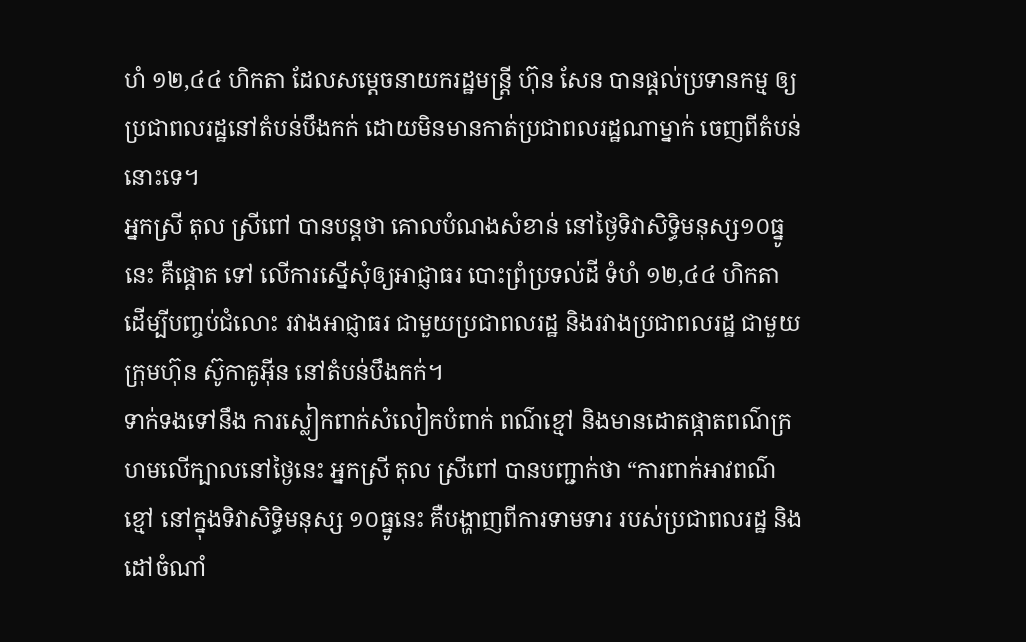ហំ ១២,៤៤ ហិកតា ដែលសម្តេចនាយករដ្ឋមន្ត្រី ហ៊ុន សែន បានផ្តល់ប្រទានកម្ម ឲ្យប្រជាពលរដ្ឋនៅតំបន់បឹងកក់ ដោយមិនមានកាត់ប្រជាពលរដ្ឋណាម្នាក់ ចេញពីតំបន់នោះទេ។
អ្នកស្រី តុល ស្រីពៅ បានបន្តថា គោលបំណងសំខាន់ នៅថ្ងៃទិវាសិទ្ធិមនុស្ស១០ធ្នូនេះ គឺផ្តោត ទៅ លើការស្នើសុំឲ្យអាជ្ញាធរ បោះព្រំប្រទល់ដី ទំហំ ១២,៤៤ ហិកតា ដើម្បីបញ្ចប់ជំលោះ រវាងអាជ្ញាធរ ជាមួយប្រជាពលរដ្ឋ និងរវាងប្រជាពលរដ្ឋ ជាមួយ ក្រុមហ៊ុន ស៊ូកាគូអ៊ីន នៅតំបន់បឹងកក់។
ទាក់ទងទៅនឹង ការស្លៀកពាក់សំលៀកបំពាក់ ពណ៌ខ្មៅ និងមានដោតផ្កាតពណ៌ក្រហមលើក្បាលនៅថ្ងៃនេះ អ្នកស្រី តុល ស្រីពៅ បានបញ្ជាក់ថា “ការពាក់អាវពណ៌ខ្មៅ នៅក្នុងទិវាសិទ្ធិមនុស្ស ១០ធ្នូនេះ គឺបង្ហាញពីការទាមទារ របស់ប្រជាពលរដ្ឋ និងដៅចំណាំ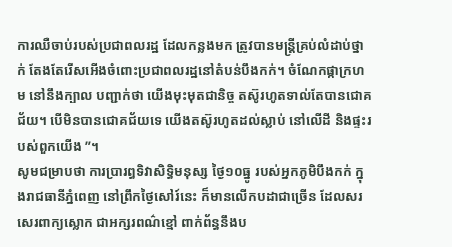ការឈឺចាប់របស់ប្រជាពលរដ្ឋ ដែលកន្លងមក ត្រូវបានមន្ត្រីគ្រប់លំដាប់ថ្នាក់ តែងតែរើសអើងចំពោះប្រជាពលរដ្ឋនៅតំបន់បឹងកក់។ ចំណែកផ្កាក្រហម នៅនឹងក្បាល បញ្ជាក់ថា យើងមុះមុតជានិច្ច តស៊ូរហូតទាល់តែបានជោគជ័យ។ បើមិនបានជោគជ័យទេ យើងតស៊ូរហូតដល់ស្លាប់ នៅលើដី និងផ្ទះរបស់ពួកយើង ”។
សូមជម្រាបថា ការប្រារព្ធទិវាសិទ្ធិមនុស្ស ថ្ងៃ១០ធ្នូ របស់អ្នកភូមិបឹងកក់ ក្នុងរាជធានីភ្នំពេញ នៅព្រឹកថ្ងៃសៅរ៍នេះ ក៏មានលើកបដាជាច្រើន ដែលសរសេរពាក្យស្លោក ជាអក្សរពណ៌ខ្មៅ ពាក់ព័ន្ធនឹងប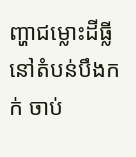ញ្ហាជម្លោះដីធ្លី នៅតំបន់បឹងកក់ ចាប់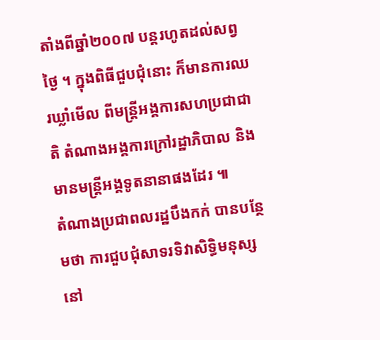តាំងពីឆ្នាំ២០០៧ បន្តរហូតដល់សព្វថ្ងៃ ។ ក្នុងពិធីជួបជុំនោះ ក៏មានការឈរឃ្លាំមើល ពីមន្ត្រីអង្គការសហប្រជាជាតិ តំណាងអង្គការក្រៅរដ្ឋាភិបាល និងមានមន្ត្រីអង្គទូតនានាផងដែរ ៕
តំណាងប្រជាពលរដ្ឋបឹងកក់ បានបន្ថែមថា ការជួបជុំសាទរទិវាសិទ្ធិមនុស្ស នៅ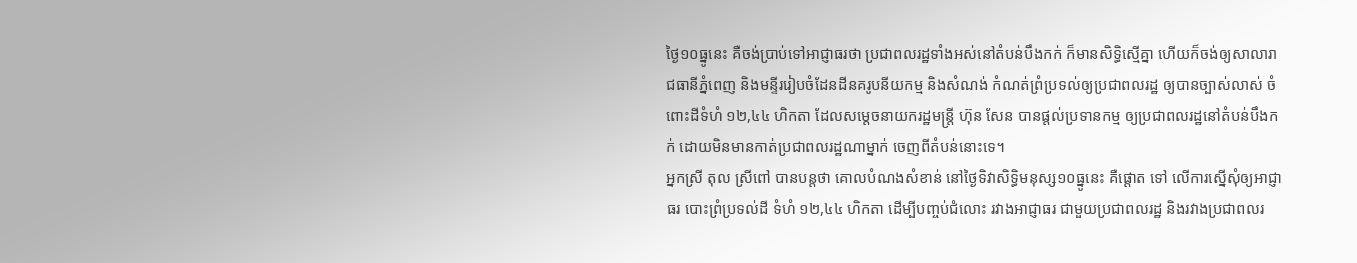ថ្ងៃ១០ធ្នូនេះ គឺចង់ប្រាប់ទៅអាជ្ញាធរថា ប្រជាពលរដ្ឋទាំងអស់នៅតំបន់បឹងកក់ ក៏មានសិទ្ធិស្មើគ្នា ហើយក៏ចង់ឲ្យសាលារាជធានីភ្នំពេញ និងមន្ទីររៀបចំដែនដីនគរូបនីយកម្ម និងសំណង់ កំណត់ព្រំប្រទល់ឲ្យប្រជាពលរដ្ឋ ឲ្យបានច្បាស់លាស់ ចំពោះដីទំហំ ១២,៤៤ ហិកតា ដែលសម្តេចនាយករដ្ឋមន្ត្រី ហ៊ុន សែន បានផ្តល់ប្រទានកម្ម ឲ្យប្រជាពលរដ្ឋនៅតំបន់បឹងកក់ ដោយមិនមានកាត់ប្រជាពលរដ្ឋណាម្នាក់ ចេញពីតំបន់នោះទេ។
អ្នកស្រី តុល ស្រីពៅ បានបន្តថា គោលបំណងសំខាន់ នៅថ្ងៃទិវាសិទ្ធិមនុស្ស១០ធ្នូនេះ គឺផ្តោត ទៅ លើការស្នើសុំឲ្យអាជ្ញាធរ បោះព្រំប្រទល់ដី ទំហំ ១២,៤៤ ហិកតា ដើម្បីបញ្ចប់ជំលោះ រវាងអាជ្ញាធរ ជាមួយប្រជាពលរដ្ឋ និងរវាងប្រជាពលរ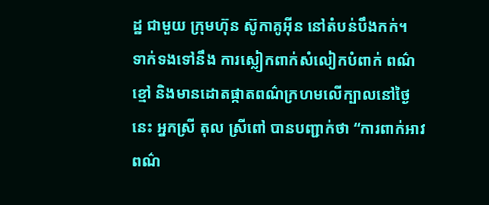ដ្ឋ ជាមួយ ក្រុមហ៊ុន ស៊ូកាគូអ៊ីន នៅតំបន់បឹងកក់។
ទាក់ទងទៅនឹង ការស្លៀកពាក់សំលៀកបំពាក់ ពណ៌ខ្មៅ និងមានដោតផ្កាតពណ៌ក្រហមលើក្បាលនៅថ្ងៃនេះ អ្នកស្រី តុល ស្រីពៅ បានបញ្ជាក់ថា “ការពាក់អាវពណ៌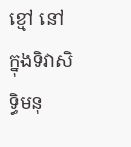ខ្មៅ នៅក្នុងទិវាសិទ្ធិមនុ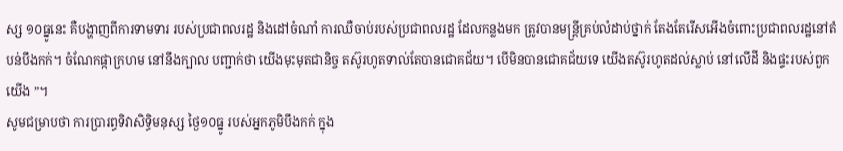ស្ស ១០ធ្នូនេះ គឺបង្ហាញពីការទាមទារ របស់ប្រជាពលរដ្ឋ និងដៅចំណាំ ការឈឺចាប់របស់ប្រជាពលរដ្ឋ ដែលកន្លងមក ត្រូវបានមន្ត្រីគ្រប់លំដាប់ថ្នាក់ តែងតែរើសអើងចំពោះប្រជាពលរដ្ឋនៅតំបន់បឹងកក់។ ចំណែកផ្កាក្រហម នៅនឹងក្បាល បញ្ជាក់ថា យើងមុះមុតជានិច្ច តស៊ូរហូតទាល់តែបានជោគជ័យ។ បើមិនបានជោគជ័យទេ យើងតស៊ូរហូតដល់ស្លាប់ នៅលើដី និងផ្ទះរបស់ពួកយើង ”។
សូមជម្រាបថា ការប្រារព្ធទិវាសិទ្ធិមនុស្ស ថ្ងៃ១០ធ្នូ របស់អ្នកភូមិបឹងកក់ ក្នុង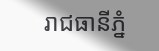រាជធានីភ្នំ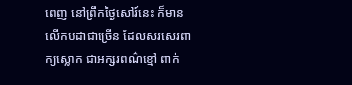ពេញ នៅព្រឹកថ្ងៃសៅរ៍នេះ ក៏មានលើកបដាជាច្រើន ដែលសរសេរពាក្យស្លោក ជាអក្សរពណ៌ខ្មៅ ពាក់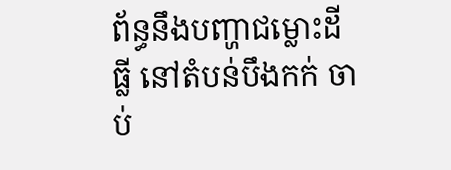ព័ន្ធនឹងបញ្ហាជម្លោះដីធ្លី នៅតំបន់បឹងកក់ ចាប់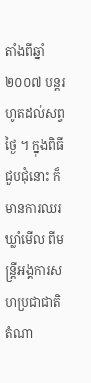តាំងពីឆ្នាំ២០០៧ បន្តរហូតដល់សព្វថ្ងៃ ។ ក្នុងពិធីជួបជុំនោះ ក៏មានការឈរឃ្លាំមើល ពីមន្ត្រីអង្គការសហប្រជាជាតិ តំណា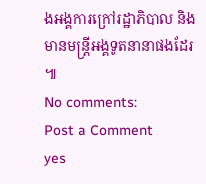ងអង្គការក្រៅរដ្ឋាភិបាល និងមានមន្ត្រីអង្គទូតនានាផងដែរ ៕
No comments:
Post a Comment
yes